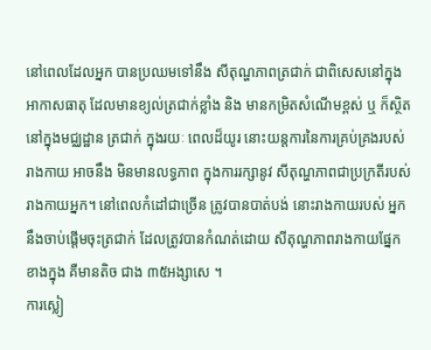នៅពេលដែលអ្នក បានប្រឈមទៅនឹង សីតុណ្ហភាពត្រជាក់ ជាពិសេសនៅក្នុង អាកាសធាតុ ដែលមានខ្យល់ត្រជាក់ខ្លាំង និង មានកម្រិតសំណើមខ្ពស់ ឬ ក៏ស្ថិតនៅក្នុងមជ្ឈដ្ឋាន ត្រជាក់ ក្នុងរយៈ ពេលដ៏យូរ នោះយន្តការនៃការគ្រប់គ្រងរបស់រាងកាយ អាចនឹង មិនមានលទ្ធភាព ក្នុងការរក្សានូវ សីតុណ្ហភាពជាប្រក្រតីរបស់រាងកាយអ្នក។ នៅពេលកំដៅជាច្រើន ត្រូវបានបាត់បង់ នោះរាងកាយរបស់ អ្នកនឹងចាប់ផ្តើមចុះត្រជាក់ ដែលត្រូវបានកំណត់ដោយ សីតុណ្ហភាពរាងកាយផ្នែកខាងក្នុង គឺមានតិច ជាង ៣៥អង្សាសេ ។
ការស្លៀ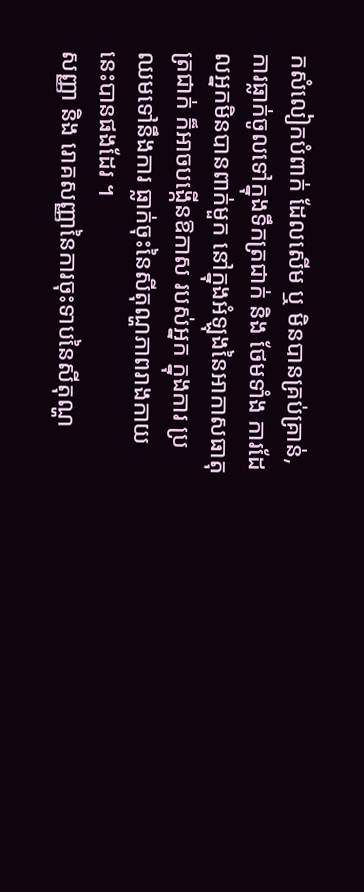កសំលៀកបំពាក់ ដែលសើម ឬ មិនបានគ្រប់គ្រាន់, ការធ្លាក់ចូលទៅក្នុងទឹកត្រជាក់ និង ថែមទាំង ការដែលអ្នកមិនបានពាក់មួក នៅក្នុងអំឡុងនៃអាកាសធាតុត្រជាក់ ក៏អាចបង្កើនឱកាស របស់អ្នក ក្នុងការ ប្រឈមទៅនឹងការ ធ្លាក់ចុះនៃសីតុណ្ហភាពរាងកាយនេះបានផងដែរ ។
សញ្ញា និង រោគសញ្ញានៃការចុះទាបនៃសីតុណ្ហ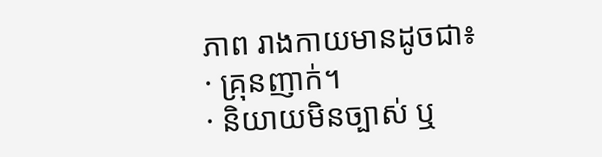ភាព រាងកាយមានដូចជា៖
· គ្រុនញាក់។
· និយាយមិនច្បាស់ ឬ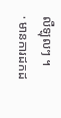លឺឡុលៗ ។
· មានការដកដ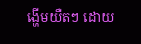ង្ហើមយឺតៗ ដោយ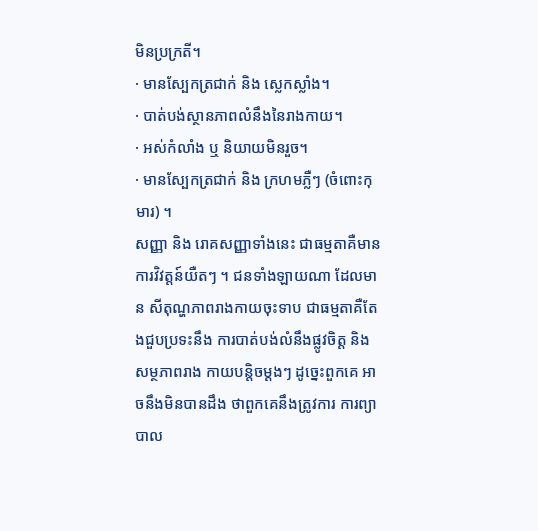មិនប្រក្រតី។
· មានស្បែកត្រជាក់ និង ស្លេកស្លាំង។
· បាត់បង់ស្ថានភាពលំនឹងនៃរាងកាយ។
· អស់កំលាំង ឬ និយាយមិនរួច។
· មានស្បែកត្រជាក់ និង ក្រហមភ្លឺៗ (ចំពោះកុមារ) ។
សញ្ញា និង រោគសញ្ញាទាំងនេះ ជាធម្មតាគឺមានការវិវត្តន៍យឺតៗ ។ ជនទាំងឡាយណា ដែលមាន សីតុណ្ហភាពរាងកាយចុះទាប ជាធម្មតាគឺតែងជួបប្រទះនឹង ការបាត់បង់លំនឹងផ្លូវចិត្ត និង សម្ថភាពរាង កាយបន្តិចម្តងៗ ដូច្នេះពួកគេ អាចនឹងមិនបានដឹង ថាពួកគេនឹងត្រូវការ ការព្យាបាល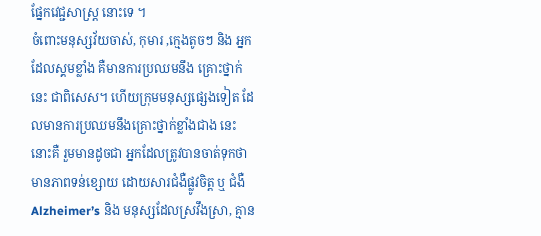ផ្នែកវេជ្ជសាស្ត្រ នោះទេ ។
ចំពោះមនុស្សវ័យចាស់, កុមារ ,ក្មេងតូចៗ និង អ្នកដែលស្គមខ្លាំង គឺមានការប្រឈមនឹង គ្រោះថ្នាក់នេះ ជាពិសេស។ ហើយក្រុមមនុស្សផ្សេងទៀត ដែលមានការប្រឈមនឹងគ្រោះថ្នាក់ខ្លាំងជាង នេះ នោះគឺ រួមមានដូចជា អ្នកដែលត្រូវបានចាត់ទុកថា មានភាពទន់ខ្សោយ ដោយសារជំងឺផ្លូវចិត្ត ឬ ជំងឺ Alzheimer’s និង មនុស្សដែលស្រវឹងស្រា, គ្មាន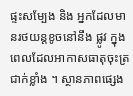ផ្ទះសម្បែង និង អ្នកដែលមានរថយន្តខូចនៅនឹង ផ្លូវ ក្នុងពេលដែលអាកាសធាតុចុះត្រជាក់ខ្លាំង ។ ស្ថានភាពផ្សេង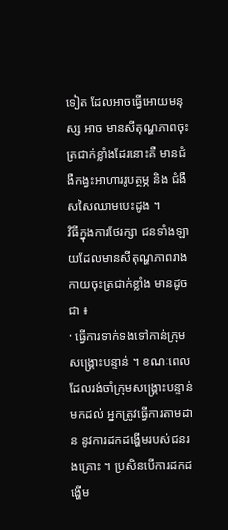ទៀត ដែលអាចធ្វើអោយមនុស្ស អាច មានសីតុណ្ហភាពចុះត្រជាក់ខ្លាំងដែរនោះគឺ មានជំងឺកង្វះអាហាររូបត្ថម្ភ និង ជំងឺសសៃឈាមបេះដូង ។
វិធីក្នុងការថែរក្សា ជនទាំងឡាយដែលមានសីតុណ្ហភាពរាងកាយចុះត្រជាក់ខ្លាំង មានដូចជា ៖
· ធ្វើការទាក់ទងទៅកាន់ក្រុមសង្គ្រោះបន្ទាន់ ។ ខណៈពេលដែលរង់ចាំក្រុមសង្គ្រោះបន្ទាន់ មកដល់ អ្នកត្រូវធ្វើការតាមដាន នូវការដកដង្ហើមរបស់ជនរងគ្រោះ ។ ប្រសិនបើការដកដង្ហើម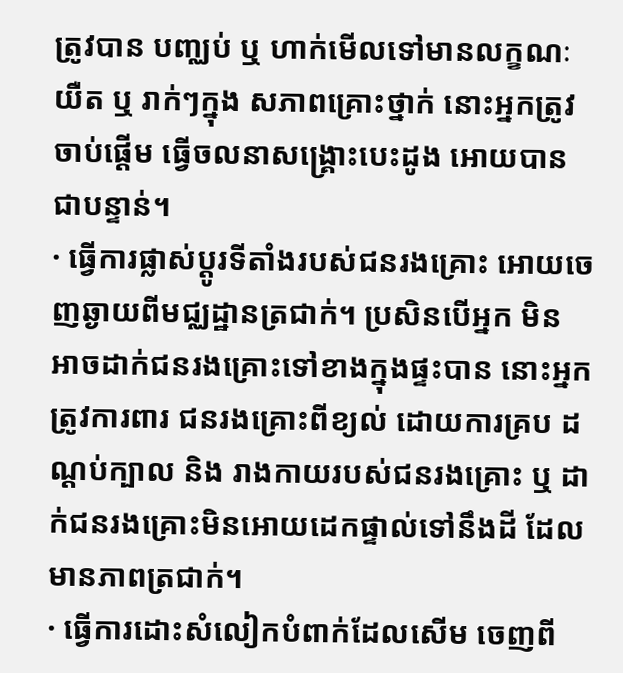ត្រូវបាន បញ្ឈប់ ឬ ហាក់មើលទៅមានលក្ខណៈយឺត ឬ រាក់ៗក្នុង សភាពគ្រោះថ្នាក់ នោះអ្នកត្រូវចាប់ផ្តើម ធ្វើចលនាសង្គ្រោះបេះដូង អោយបានជាបន្ទាន់។
· ធ្វើការផ្លាស់ប្តូរទីតាំងរបស់ជនរងគ្រោះ អោយចេញឆ្ងាយពីមជ្ឈដ្ឋានត្រជាក់។ ប្រសិនបើអ្នក មិន អាចដាក់ជនរងគ្រោះទៅខាងក្នុងផ្ទះបាន នោះអ្នកត្រូវការពារ ជនរងគ្រោះពីខ្យល់ ដោយការគ្រប ដណ្តប់ក្បាល និង រាងកាយរបស់ជនរងគ្រោះ ឬ ដាក់ជនរងគ្រោះមិនអោយដេកផ្ទាល់ទៅនឹងដី ដែលមានភាពត្រជាក់។
· ធ្វើការដោះសំលៀកបំពាក់ដែលសើម ចេញពី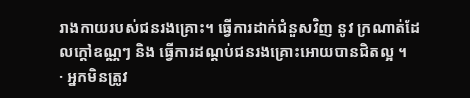រាងកាយរបស់ជនរងគ្រោះ។ ធ្វើការដាក់ជំនួសវិញ នូវ ក្រណាត់ដែលក្តៅឧណ្ណៗ និង ធ្វើការដណ្តប់ជនរងគ្រោះអោយបានជិតល្អ ។
· អ្នកមិនត្រូវ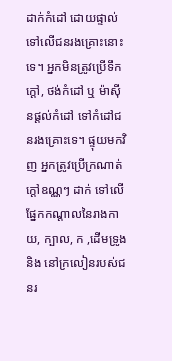ដាក់កំដៅ ដោយផ្ទាល់ទៅលើជនរងគ្រោះនោះទេ។ អ្នកមិនត្រូវប្រើទឹកក្តៅ, ថង់កំដៅ ឬ ម៉ាស៊ីនផ្តល់កំដៅ ទៅកំដៅជនរងគ្រោះទេ។ ផ្ទុយមកវិញ អ្នកត្រូវប្រើក្រណាត់ក្តៅឧណ្ណៗ ដាក់ ទៅលើផ្នែកកណ្តាលនៃរាងកាយ, ក្បាល, ក ,ដើមទ្រូង និង នៅក្រលៀនរបស់ជនរ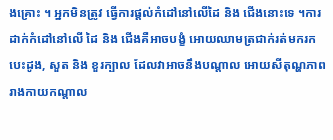ងគ្រោះ ។ អ្នកមិនត្រូវ ធ្វើការផ្តល់កំដៅនៅលើដៃ និង ជើងនោះទេ ។ការដាក់កំដៅនៅលើ ដៃ និង ជើងគឺអាចបង្ខំ អោយឈាមត្រជាក់រត់មករកបេះដូង, សួត និង ខួរក្បាល ដែលវាអាចនឹងបណ្តាល អោយសីតុណ្ហភាពរាងកាយកណ្តាល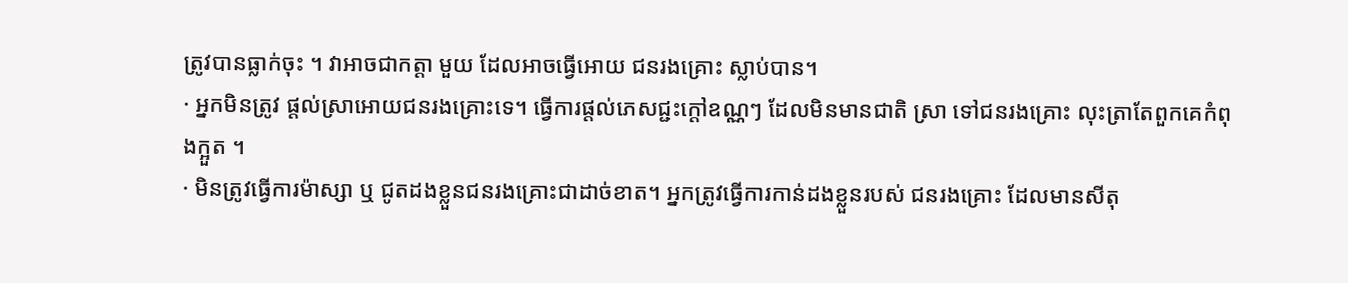ត្រូវបានធ្លាក់ចុះ ។ វាអាចជាកត្តា មួយ ដែលអាចធ្វើអោយ ជនរងគ្រោះ ស្លាប់បាន។
· អ្នកមិនត្រូវ ផ្តល់ស្រាអោយជនរងគ្រោះទេ។ ធ្វើការផ្តល់ភេសជ្ជះក្តៅឧណ្ណៗ ដែលមិនមានជាតិ ស្រា ទៅជនរងគ្រោះ លុះត្រាតែពួកគេកំពុងក្អួត ។
· មិនត្រូវធ្វើការម៉ាស្សា ឬ ជូតដងខ្លួនជនរងគ្រោះជាដាច់ខាត។ អ្នកត្រូវធ្វើការកាន់ដងខ្លួនរបស់ ជនរងគ្រោះ ដែលមានសីតុ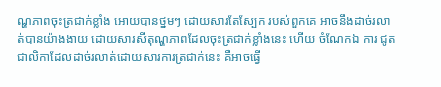ណ្ហភាពចុះត្រជាក់ខ្លាំង អោយបានថ្នមៗ ដោយសារតែស្បែក របស់ពួកគេ អាចនឹងដាច់រលាត់បានយ៉ាងងាយ ដោយសារសីតុណ្ហភាពដែលចុះត្រជាក់ខ្លាំងនេះ ហើយ ចំណែកឯ ការ ជូតជាលិកាដែលដាច់រលាត់ដោយសារការត្រជាក់នេះ គឺអាចធ្វើ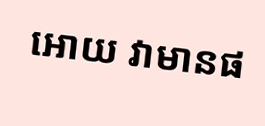អោយ វាមានផ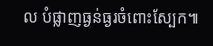ល បំផ្លាញធ្ងន់ធ្ងរចំពោះស្បែក៕